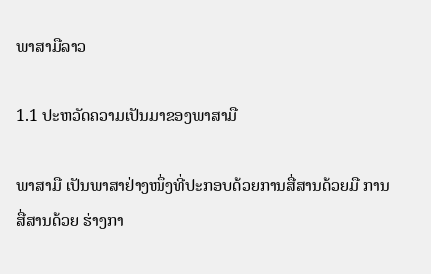ພາສາມືລາວ

1.1 ປະຫວັດຄວາມເປັນມາຂອງພາສາມື

ພາສາມື ເປັນພາສາຢ່າງໜຶ່ງທີ່ປະກອບດ້ວຍການສື່ສານດ້ວຍມື ການສື່ສານດ້ວຍ ຮ່າງກາ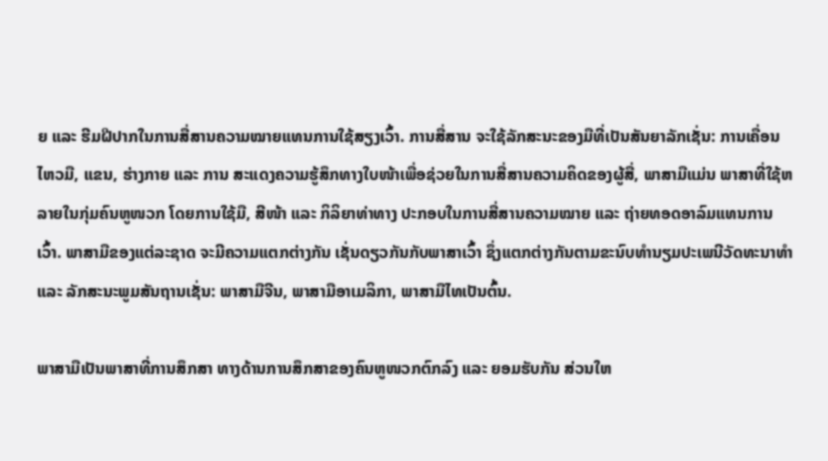ຍ ແລະ ຮີມຝີປາກໃນການສື່ສານຄວາມໝາຍແທນການໃຊ້ສຽງເວົ້າ. ການສື່ສານ ຈະໃຊ້ລັກສະນະຂອງມືທີ່ເປັນສັນຍາລັກເຊັ່ນ: ການເຄື່ອນໄຫວມື, ແຂນ, ຮ່າງກາຍ ແລະ ການ ສະແດງຄວາມຮູ້ສຶກທາງໃບໜ້າເພື່ອຊ່ວຍໃນການສື່ສານຄວາມຄິດຂອງຜູ້ສື່, ພາສາມືແມ່ນ ພາສາທີ່ໃຊ້ຫລາຍໃນກຸ່ມຄົນຫູໜວກ ໂດຍການໃຊ້ມື, ສີໜ້າ ແລະ ກິລິຍາທ່າທາງ ປະກອບໃນການສື່ສານຄວາມໝາຍ ແລະ ຖ່າຍທອດອາລົມແທນການເວົ້າ. ພາສາມືຂອງແຕ່ລະຊາດ ຈະມີຄວາມແຕກຕ່າງກັນ ເຊັ່ນດຽວກັນກັບພາສາເວົ້າ ຊຶ່ງແຕກຕ່າງກັນຕາມຂະນົບທຳນຽມປະເພນີວັດທະນາທຳ ແລະ ລັກສະນະພູມສັນຖານເຊັ່ນ: ພາສາມືຈີນ, ພາສາມືອາເມລິກາ, ພາສາມືໄທເປັນຕົ້ນ.

ພາສາມືເປັນພາສາທີ່ການສຶກສາ ທາງດ້ານການສຶກສາຂອງຄົນຫູໜວກຕົກລົງ ແລະ ຍອມຮັບກັນ ສ່ວນໃຫ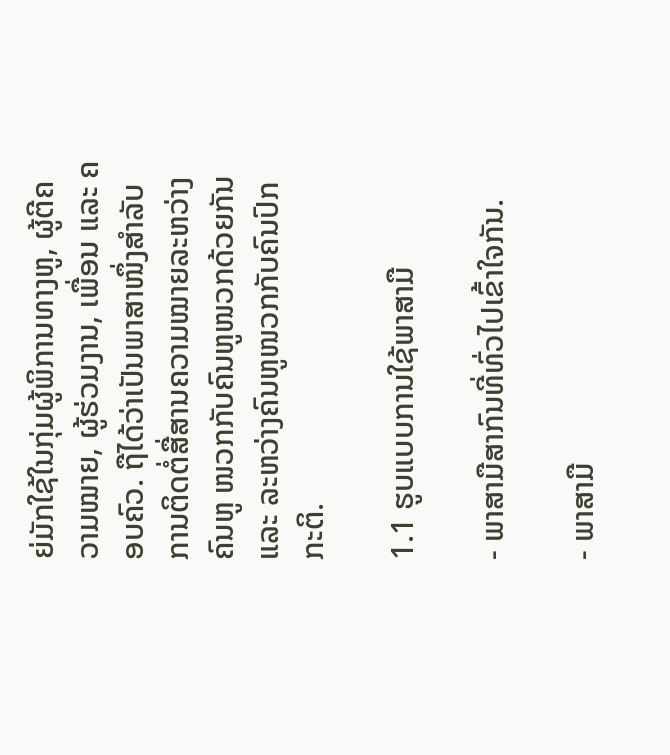ຍ່ມັກໃຊ້ໃນກຸ່ມຜູ້ພິການທາງຫູ, ຜູ້ຕີຄວາມໝາຍ, ຜູ້ຮ່ວມງານ, ເພື່ອນ ແລະ ຄອບຄົວ. ຖືໄດ້ວ່າເປັນພາສາໜຶ່ງສຳລັບການຕິດຕໍ່ສື່ສານຄວາມໝາຍລະຫວ່າງຄົນຫູ ໜວກກັບຄົນຫູໜວກດ້ວຍກັນ ແລະ ລະຫວ່າງຄົນຫູໜວກກັບຄົນປົກກະຕິ.

1.1 ຮູບແບບການໃຊ້ພາສາມື

- ພາສາມືສາກົນທີ່ທົ່ວໄປເຂົ້າໃຈກັນ.

- ພາສາມື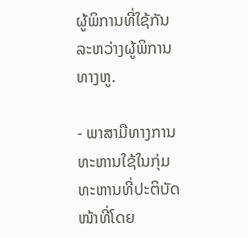ຜູ້ພິການທີ່ໃຊ້ກັນລະຫວ່າງຜູ້ພິການທາງຫູ.

- ພາສາມືທາງການທະຫານໃຊ້ໃນກຸ່ມທະຫານທີ່ປະຕິບັດໜ້າທີ່ໂດຍ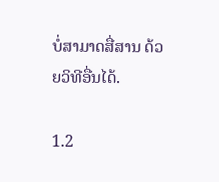ບໍ່ສາມາດສື່ສານ ດ້ວຍວິທີອື່ນໄດ້.

1.2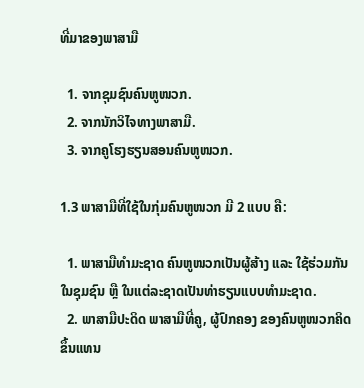ທີ່ມາຂອງພາສາມື

  1. ຈາກຊຸມຊົນຄົນຫູໜວກ.
  2. ຈາກນັກວິໄຈທາງພາສາມື.
  3. ຈາກຄູໂຮງຮຽນສອນຄົນຫູໜວກ.

1.3 ພາສາມືທີ່ໃຊ້ໃນກຸ່ມຄົນຫູໜວກ ມີ 2 ແບບ ຄື:

  1. ພາສາມືທຳມະຊາດ ຄົນຫູໜວກເປັນຜູ້ສ້າງ ແລະ ໃຊ້ຮ່ວມກັນໃນຊຸມຊົນ ຫຼື ໃນແຕ່ລະຊາດເປັນທ່າຮຽນແບບທຳມະຊາດ.
  2. ພາສາມືປະດິດ ພາສາມືທີ່ຄູ, ຜູ້ປົກຄອງ ຂອງຄົນຫູໜວກຄິດຂຶ້ນແທນ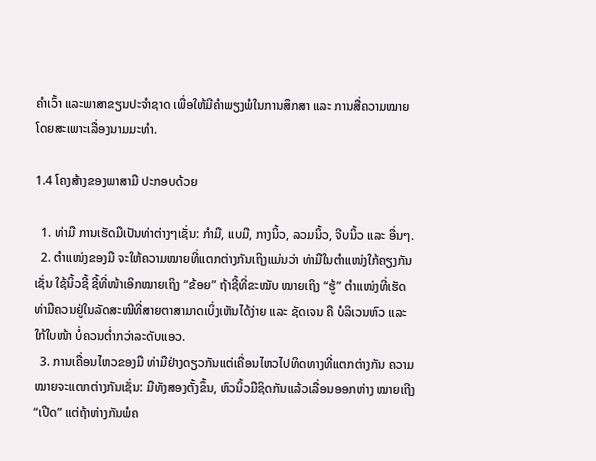ຄຳເວົ້າ ແລະພາສາຂຽນປະຈຳຊາດ ເພື່ອໃຫ້ມີຄຳພຽງພໍໃນການສຶກສາ ແລະ ການສື່ຄວາມໝາຍ ໂດຍສະເພາະເລື່ອງນາມມະທຳ.

1.4 ໂຄງສ້າງຂອງພາສາມື ປະກອບດ້ວຍ

  1. ທ່າມື ການເຮັດມືເປັນທ່າຕ່າງໆເຊັ່ນ: ກໍາມື, ແບມື, ກາງນິ້ວ, ລວມນິ້ວ, ຈີບນິ້ວ ແລະ ອື່ນໆ.
  2. ຕຳແໜ່ງຂອງມື ຈະໃຫ້ຄວາມໝາຍທີ່ແຕກຕ່າງກັນເຖິງແມ່ນວ່າ ທ່າມືໃນຕໍາແໜ່ງໃກ້ຄຽງກັນເຊັ່ນ ໃຊ້ນິ້ວຊີ້ ຊີ້ທີ່ໜ້າເອິກໝາຍເຖິງ “ຂ້ອຍ” ຖ້າຊີ້ທີ່ຂະໝັບ ໝາຍເຖິງ “ຮູ້” ຕໍາແໜ່ງທີ່ເຮັດທ່າມືຄວນຢູ່ໃນລັດສະໝີທີ່ສາຍຕາສາມາດເບິ່ງເຫັນໄດ້ງ່າຍ ແລະ ຊັດເຈນ ຄື ບໍລິເວນຫົວ ແລະ ໃກ້ໃບໜ້າ ບໍ່ຄວນຕ່ຳກວ່າລະດັບແອວ.
  3. ການເຄື່ອນໄຫວຂອງມື ທ່າມືຢ່າງດຽວກັນແຕ່ເຄື່ອນໄຫວໄປທິດທາງທີ່ແຕກຕ່າງກັນ ຄວາມໝາຍຈະແຕກຕ່າງກັນເຊັ່ນ: ມືທັງສອງຕັ້ງຂຶ້ນ, ຫົວນິ້ວມືຊິດກັນແລ້ວເລື່ອນອອກຫ່າງ ໝາຍເຖີງ “ເປີດ” ແຕ່ຖ້າຫ່າງກັນພໍຄ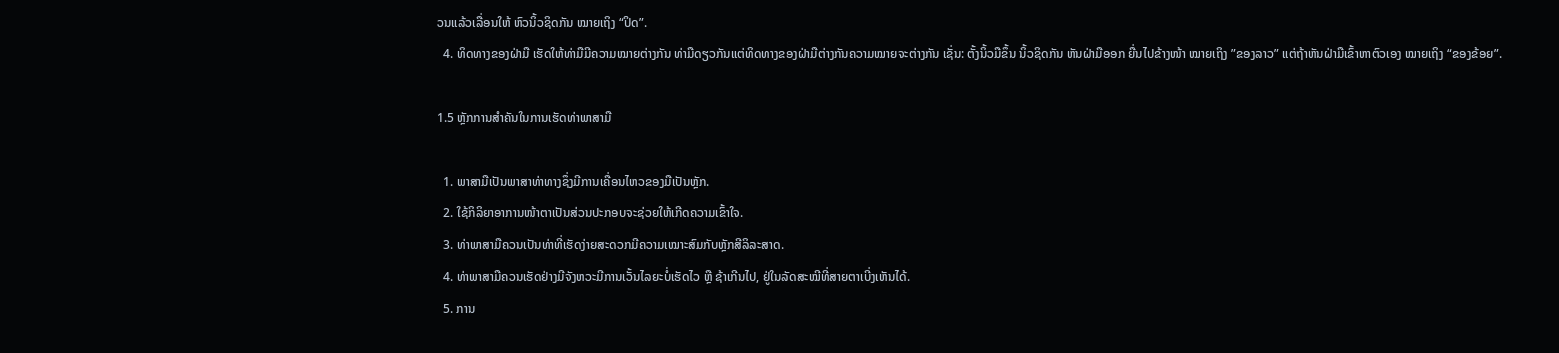ວນແລ້ວເລື່ອນໃຫ້ ຫົວນິ້ວຊິດກັນ ໝາຍເຖິງ “ປິດ”.
  4. ທິດທາງຂອງຝ່າມື ເຮັດໃຫ້ທ່າມືມີຄວາມໝາຍຕ່າງກັນ ທ່າມືດຽວກັນແຕ່ທິດທາງຂອງຝ່າມືຕ່າງກັນຄວາມໝາຍຈະຕ່າງກັນ ເຊັ່ນ: ຕັ້ງນິ້ວມືຂຶ້ນ ນິ້ວຊິດກັນ ຫັນຝ່າມືອອກ ຍື່ນໄປຂ້າງໜ້າ ໝາຍເຖິງ ”ຂອງລາວ” ແຕ່ຖ້າຫັນຝ່າມືເຂົ້າຫາຕົວເອງ ໝາຍເຖິງ “ຂອງຂ້ອຍ”.

1.5 ຫຼັກການສຳຄັນໃນການເຮັດທ່າພາສາມື

  1. ພາສາມືເປັນພາສາທ່າທາງຊຶ່ງມີການເຄື່ອນໄຫວຂອງມືເປັນຫຼັກ.
  2. ໃຊ້ກິລິຍາອາການໜ້າຕາເປັນສ່ວນປະກອບຈະຊ່ວຍໃຫ້ເກີດຄວາມເຂົ້າໃຈ.
  3. ທ່າພາສາມືຄວນເປັນທ່າທີ່ເຮັດງ່າຍສະດວກມີຄວາມເໝາະສົມກັບຫຼັກສີລິລະສາດ.
  4. ທ່າພາສາມືຄວນເຮັດຢ່າງມີຈັງຫວະມີການເວັ້ນໄລຍະບໍ່ເຮັດໄວ ຫຼື ຊ້າເກີນໄປ, ຢູ່ໃນລັດສະໝີທີ່ສາຍຕາເບີ່ງເຫັນໄດ້.
  5. ການ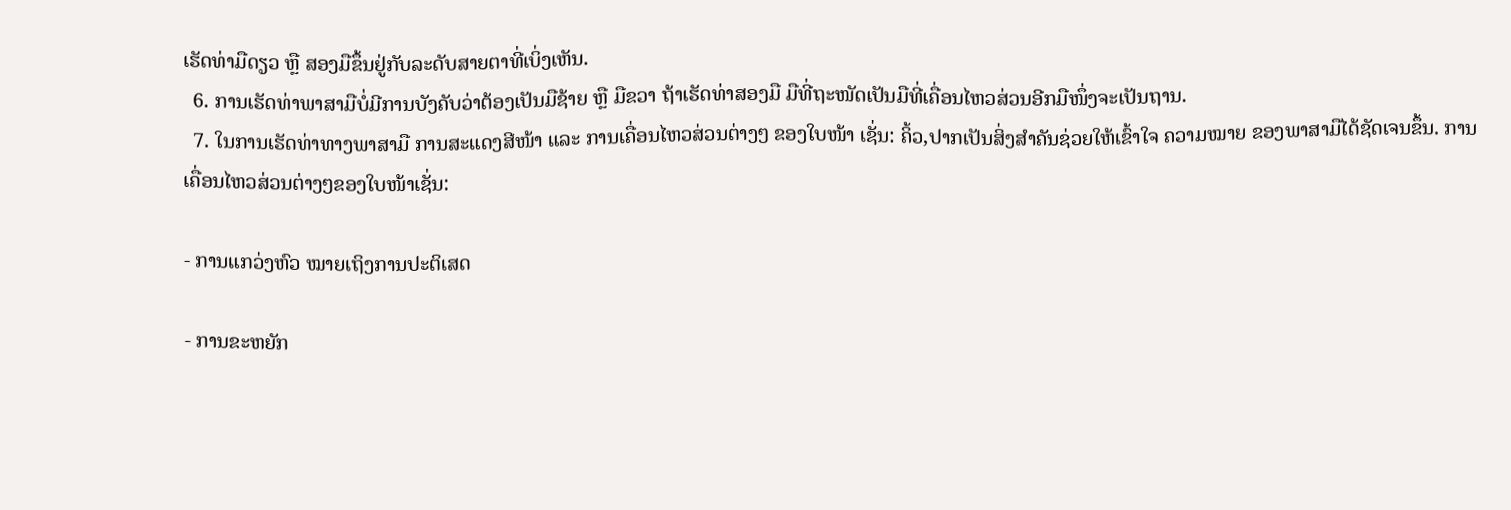ເຮັດທ່າມືດຽວ ຫຼື ສອງມືຂຶ້ນຢູ່ກັບລະດັບສາຍຕາທີ່ເບິ່ງເຫັນ.
  6. ການເຮັດທ່າພາສາມືບໍ່ມີການບັງຄັບວ່າຕ້ອງເປັນມືຊ້າຍ ຫຼື ມືຂວາ ຖ້າເຮັດທ່າສອງມື ມືທີ່ຖະໜັດເປັນມືທີ່ເຄື່ອນໄຫວສ່ວນອີກມືໜຶ່ງຈະເປັນຖານ.
  7. ໃນການເຮັດທ່າທາງພາສາມື ການສະແດງສີໜ້າ ແລະ ການເຄື່ອນໄຫວສ່ວນຕ່າງໆ ຂອງໃບໜ້າ ເຊັ່ນ: ຄິ້ວ,ປາກເປັນສິ່ງສຳຄັນຊ່ວຍໃຫ້ເຂົ້າໃຈ ຄວາມໝາຍ ຂອງພາສາມືໄດ້ຊັດເຈນຂຶ້ນ. ການເຄື່ອນໄຫວສ່ວນຕ່າງໆຂອງໃບໜ້າເຊັ່ນ:

- ການແກວ່ງຫົວ ໝາຍເຖິງການປະຕິເສດ

- ການຂະຫຍັກ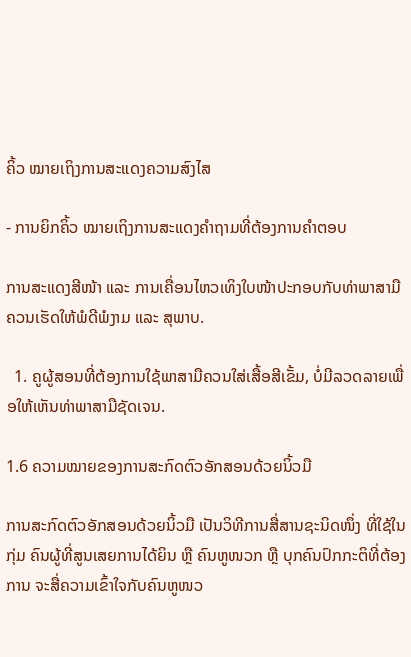ຄິ້ວ ໝາຍເຖິງການສະແດງຄວາມສົງໄສ

- ການຍິກຄິ້ວ ໝາຍເຖິງການສະແດງຄຳຖາມທີ່ຕ້ອງການຄຳຕອບ

ການສະແດງສີໜ້າ ແລະ ການເຄື່ອນໄຫວເທິງໃບໜ້າປະກອບກັບທ່າພາສາມືຄວນເຮັດໃຫ້ພໍດີພໍງາມ ແລະ ສຸພາບ.

  1. ຄູຜູ້ສອນທີ່ຕ້ອງການໃຊ້ພາສາມືຄວນໃສ່ເສື້ອສີເຂັ້ມ, ບໍ່ມີລວດລາຍເພື່ອໃຫ້ເຫັນທ່າພາສາມືຊັດເຈນ.

1.6 ຄວາມໝາຍຂອງການສະກົດຕົວອັກສອນດ້ວຍນິ້ວມື

ການສະກົດຕົວອັກສອນດ້ວຍນິ້ວມື ເປັນວິທີການສື່ສານຊະນິດໜຶ່ງ ທີ່ໃຊ້ໃນກຸ່ມ ຄົນຜູ້ທີ່ສູນເສຍການໄດ້ຍິນ ຫຼື ຄົນຫູໜວກ ຫຼື ບຸກຄົນປົກກະຕິທີ່ຕ້ອງການ ຈະສື່ຄວາມເຂົ້າໃຈກັບຄົນຫູໜວ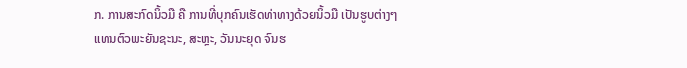ກ. ການສະກົດນິ້ວມື ຄື ການທີ່ບຸກຄົນເຮັດທ່າທາງດ້ວຍນິ້ວມື ເປັນຮູບຕ່າງໆ ແທນຕົວພະຍັນຊະນະ, ສະຫຼະ, ວັນນະຍຸດ ຈົນຮ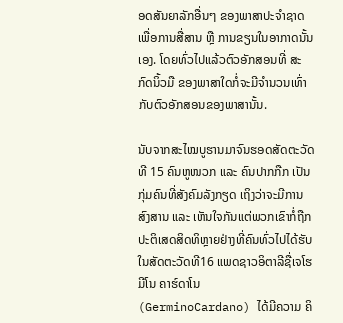ອດສັນຍາລັກອື່ນໆ ຂອງພາສາປະຈໍາຊາດເພື່ອການສື່ສານ ຫຼື ການຂຽນໃນອາກາດນັ້ນເອງ. ໂດຍທົ່ວໄປແລ້ວຕົວອັກສອນທີ່ ສະກົດນິ້ວມື ຂອງພາສາໃດກໍ່ຈະມີຈໍານວນເທົ່າກັບຕົວອັກສອນຂອງພາສານັ້ນ.

ນັບຈາກສະໄໝບູຮານມາຈົນຮອດສັດຕະວັດທີ 15 ຄົນຫູໜວກ ແລະ ຄົນປາກກືກ ເປັນ ກຸ່ມຄົນທີ່ສັງຄົມລັງກຽດ ເຖິງວ່າຈະມີການສົງສານ ແລະ ເຫັນໃຈກັນແຕ່ພວກເຂົາກໍ່ຖືກປະຕິເສດສິດທິຫຼາຍຢ່າງທີ່ຄົນທົ່ວໄປໄດ້ຮັບໃນສັດຕະວັດທີ16 ແພດຊາວອິຕາລີຊື່ເຈໂຮມີໂນ ຄາຮ໌ດາໂນ (GerminoCardano) ໄດ້ມີຄວາມ ຄິ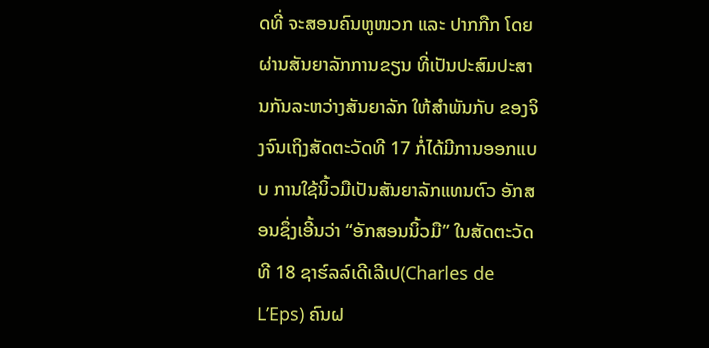ດທີ່ ຈະສອນຄົນຫູໜວກ ແລະ ປາກກືກ ໂດຍຜ່ານສັນຍາລັກການຂຽນ ທີ່ເປັນປະສົມປະສານກັນລະຫວ່າງສັນຍາລັກ ໃຫ້ສຳພັນກັບ ຂອງຈິງຈົນເຖິງສັດຕະວັດທີ 17 ກໍ່ໄດ້ມີການອອກແບບ ການໃຊ້ນິ້ວມືເປັນສັນຍາລັກແທນຕົວ ອັກສອນຊຶ່ງເອີ້ນວ່າ “ອັກສອນນິ້ວມື” ໃນສັດຕະວັດທີ 18 ຊາຮ໌ລລ໌ເດີເລີເປ(Charles de L’Eps) ຄົນຝ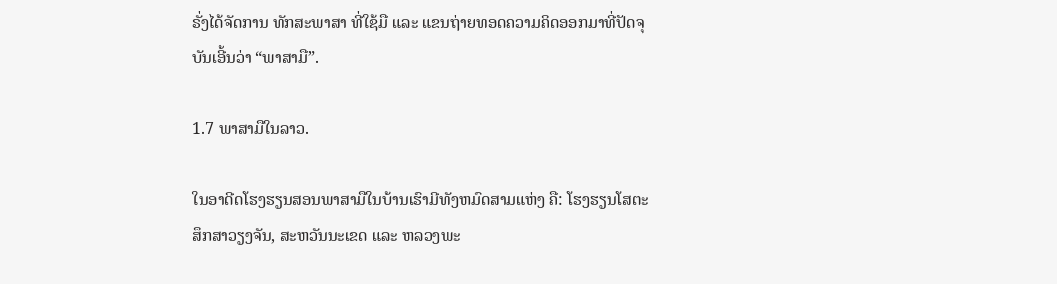ຣັ່ງໄດ້ຈັດການ ທັກສະພາສາ ທີ່ໃຊ້ມື ແລະ ແຂນຖ່າຍທອດຄວາມຄິດອອກມາທີ່ປັດຈຸບັນເອີ້ນວ່າ “ພາສາມື”.

1.7 ພາສາມືໃນລາວ.

ໃນອາດີດໂຮງຮຽນສອນພາສາມືໃນບ້ານເຮົາມີທັງຫມົດສາມແຫ່ງ ຄື: ໂຮງຮຽນໂສຕະ ສຶກສາວຽງຈັນ, ສະຫວັນນະເຂດ ແລະ ຫລວງພະ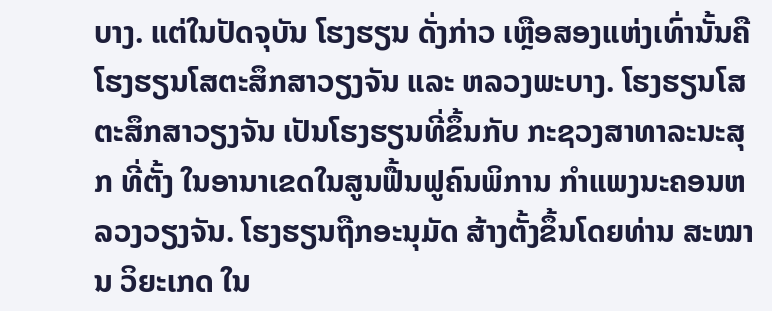ບາງ. ແຕ່ໃນປັດຈຸບັນ ໂຮງຮຽນ ດັ່ງກ່າວ ເຫຼືອສອງແຫ່ງເທົ່ານັ້ນຄື ໂຮງຮຽນໂສຕະສຶກສາວຽງຈັນ ແລະ ຫລວງພະບາງ. ໂຮງຮຽນໂສຕະສຶກສາວຽງຈັນ ເປັນໂຮງຮຽນທີ່ຂຶ້ນກັບ ກະຊວງສາທາລະນະສຸກ ທີ່ຕັ້ງ ໃນອານາເຂດໃນສູນຟື້ນຟູຄົນພິການ ກໍາແພງນະຄອນຫລວງວຽງຈັນ. ໂຮງຮຽນຖືກອະນຸມັດ ສ້າງຕັ້ງຂຶ້ນໂດຍທ່ານ ສະໝານ ວິຍະເກດ ໃນ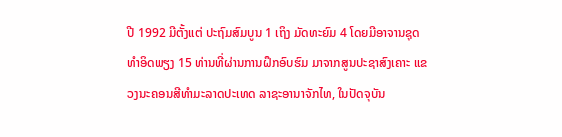ປີ 1992 ມີຕັ້ງແຕ່ ປະຖົມສົມບູນ 1 ເຖິງ ມັດທະຍົມ 4 ໂດຍມີອາຈານຊຸດທໍາອິດພຽງ 15 ທ່ານທີ່ຜ່ານການຝຶກອົບຮົມ ມາຈາກສູນປະຊາສົງເຄາະ ແຂວງນະຄອນສີທໍາມະລາດປະເທດ ລາຊະອານາຈັກໄທ, ໃນປັດຈຸບັນ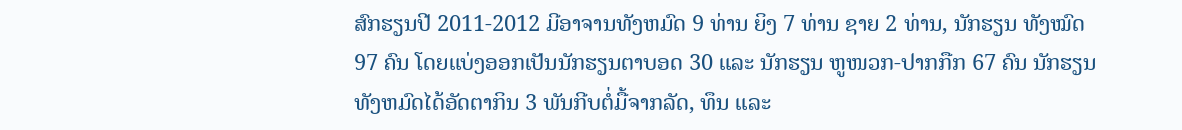ສົກຮຽນປີ 2011-2012 ມີອາຈານທັງຫມົດ 9 ທ່ານ ຍິງ 7 ທ່ານ ຊາຍ 2 ທ່ານ, ນັກຮຽນ ທັງໝົດ 97 ຄົນ ໂດຍແບ່ງອອກເປັນນັກຮຽນຕາບອດ 30 ແລະ ນັກຮຽນ ຫູໜວກ-ປາກກືກ 67 ຄົນ ນັກຮຽນທັງຫມົດໄດ້ອັດຕາກິນ 3 ພັນກີບຕໍ່ມື້ຈາກລັດ, ທຶນ ແລະ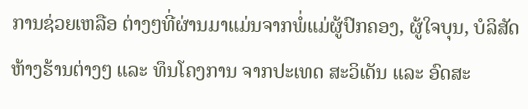ການຊ່ວຍເຫລືອ ຕ່າງໆທີ່ຜ່ານມາແມ່ນຈາກພໍ່ແມ່ຜູ້ປົກຄອງ, ຜູ້ໃຈບຸນ, ບໍລິສັດຫ້າງຮ້ານຕ່າງໆ ແລະ ທຶນໂຄງການ ຈາກປະເທດ ສະວິເດັນ ແລະ ອົດສະ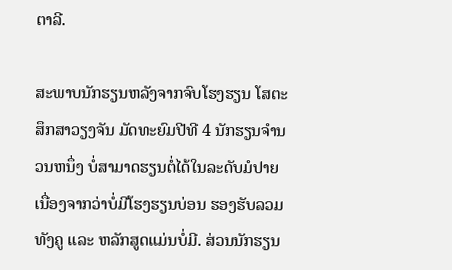ຕາລີ.

ສະພາບນັກຮຽນຫລັງຈາກຈົບໂຮງຮຽນ ໂສຕະສຶກສາວຽງຈັນ ມັດທະຍົມປີທີ 4 ນັກຮຽນຈໍານວນຫນຶ່ງ ບໍ່ສາມາດຮຽນຕໍ່ໄດ້ໃນລະດັບມໍປາຍ ເນື່ອງຈາກວ່າບໍ່ມີໂຮງຮຽນບ່ອນ ຮອງຮັບລວມທັງຄູ ແລະ ຫລັກສູດແມ່ນບໍ່ມີ. ສ່ວນນັກຮຽນ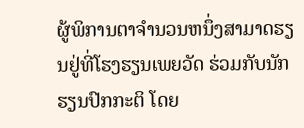ຜູ້ພິການຕາຈໍານວນຫນຶ່ງສາມາດຮຽນຢູ່ທີ່ໂຮງຮຽນເພຍວັດ ຮ່ວມກັບນັກຮຽນປົກກະຕິ ໂດຍ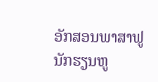ອັກສອນພາສາຟູນັກຮຽນຫູ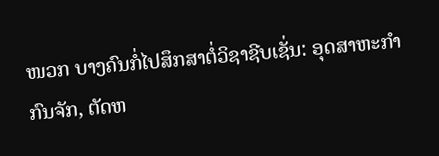ໜວກ ບາງຄົນກໍ່ໄປສຶກສາຕໍ່ວິຊາຊີບເຊັ່ນ: ອຸດສາຫະກໍາກົນຈັກ, ຕັດຫ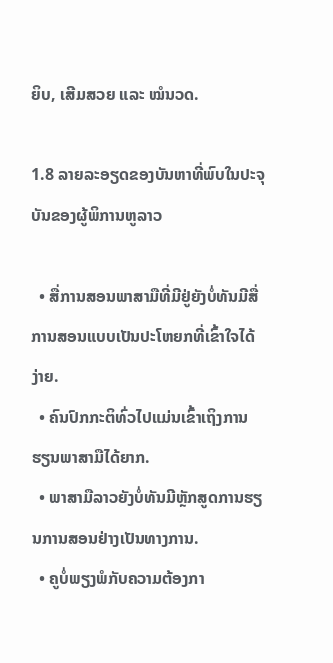ຍິບ, ເສີມສວຍ ແລະ ໝໍນວດ.

1.8 ລາຍລະອຽດຂອງບັນຫາທີ່ພົບໃນປະຈຸບັນຂອງຜູ້ພິການຫູລາວ

  • ສື່ການສອນພາສາມືທີ່ມີຢູ່ຍັງບໍ່ທັນມີສື່ການສອນແບບເປັນປະໂຫຍກທີ່ເຂົ້າໃຈໄດ້ງ່າຍ.
  • ຄົນປົກກະຕິທົ່ວໄປແມ່ນເຂົ້າເຖິງການຮຽນພາສາມືໄດ້ຍາກ.
  • ພາສາມືລາວຍັງບໍ່ທັນມີຫຼັກສູດການຮຽນການສອນຢ່າງເປັນທາງການ.
  • ຄູບໍ່ພຽງພໍກັບຄວາມຕ້ອງກາ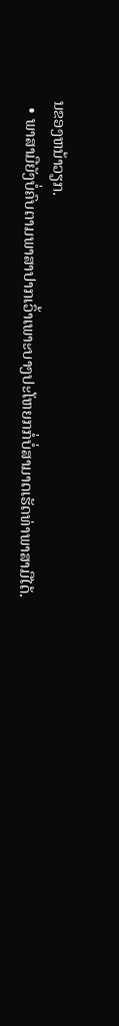ນຂອງຫນ້າວຽກ.
  • ພາສາມືຍັງບໍ່ຄົບຕາມພາສາປາກເວົ້າເພາະບາງປະໂຫຍກກໍ່ບໍ່ສາມາດເຮັດທ່າພາສາມືໄດ້.